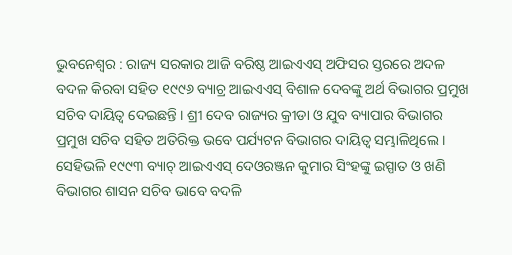ଭୁବନେଶ୍ୱର : ରାଜ୍ୟ ସରକାର ଆଜି ବରିଷ୍ଠ ଆଇଏଏସ୍ ଅଫିସର ସ୍ତରରେ ଅଦଳ ବଦଳ କିରବା ସହିତ ୧୯୯୬ ବ୍ୟାଚ୍ର ଆଇଏଏସ୍ ବିଶାଳ ଦେବଙ୍କୁ ଅର୍ଥ ବିଭାଗର ପ୍ରମୁଖ ସଚିବ ଦାୟିତ୍ୱ ଦେଇଛନ୍ତି । ଶ୍ରୀ ଦେବ ରାଜ୍ୟର କ୍ରୀଡା ଓ ଯୁବ ବ୍ୟାପାର ବିଭାଗର ପ୍ରମୁଖ ସଚିବ ସହିତ ଅତିରିକ୍ତ ଭବେ ପର୍ଯ୍ୟଟନ ବିଭାଗର ଦାୟିତ୍ୱ ସମ୍ଭାଳିଥିଲେ ।
ସେହିଭଳି ୧୯୯୩ ବ୍ୟାଚ୍ ଆଇଏଏସ୍ ଦେଓରଞ୍ଜନ କୁମାର ସିଂହଙ୍କୁ ଇସ୍ପାତ ଓ ଖଣି ବିଭାଗର ଶାସନ ସଚିବ ଭାବେ ବଦଳି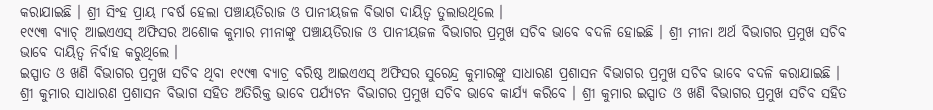କରାଯାଇଛି । ଶ୍ରୀ ସିଂହ ପ୍ରାୟ ୮ବର୍ଷ ହେଲା ପଞ୍ଚାୟତିରାଜ ଓ ପାନୀୟଜଳ ବିଭାଗ ଦାୟିତ୍ୱ ତୁଲାଉଥିଲେ ।
୧୯୯୩ ବ୍ୟାଚ୍ ଆଇଏଏସ୍ ଅଫିସର ଅଶୋକ କୁମାର ମୀନାଙ୍କୁ ପଞ୍ଚାୟତିରାଜ ଓ ପାନୀୟଜଳ ବିଭାଗର ପ୍ରମୁଖ ସଚିବ ଭାବେ ବଦଳି ହୋଇଛି । ଶ୍ରୀ ମୀନା ଅର୍ଥ ବିଭାଗର ପ୍ରମୁଖ ସଚିବ ଭାବେ ଦାୟିତ୍ୱ ନିର୍ବାହ କରୁଥିଲେ ।
ଇସ୍ପାତ ଓ ଖଣି ବିଭାଗର ପ୍ରମୁଖ ସଚିବ ଥିବା ୧୯୯୩ ବ୍ୟାଚ୍ର ବରିଷ୍ଠ ଆଇଏଏସ୍ ଅଫିସର ସୁରେନ୍ଦ୍ର କୁମାରଙ୍କୁ ସାଧାରଣ ପ୍ରଶାସନ ବିଭାଗର ପ୍ରମୁଖ ସଚିବ ଭାବେ ବଦଳି କରାଯାଇଛି । ଶ୍ରୀ କୁମାର ସାଧାରଣ ପ୍ରଶାସନ ବିଭାଗ ସହିତ ଅତିରିକ୍ତ ଭାବେ ପର୍ଯ୍ୟଟନ ବିଭାଗର ପ୍ରମୁଖ ସଚିବ ଭାବେ କାର୍ଯ୍ୟ କରିବେ । ଶ୍ରୀ କୁମାର ଇସ୍ପାତ ଓ ଖଣି ବିଭାଗର ପ୍ରମୁଖ ସଚିବ ସହିତ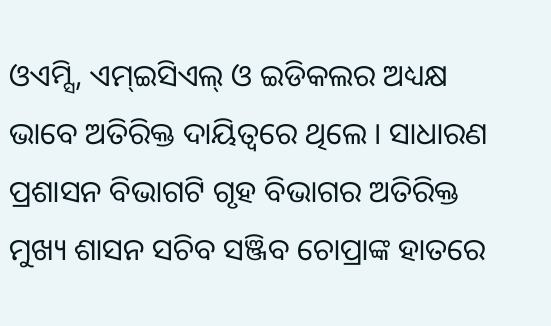ଓଏମ୍ସି, ଏମ୍ଇସିଏଲ୍ ଓ ଇଡିକଲର ଅଧ୍ୟକ୍ଷ ଭାବେ ଅତିରିକ୍ତ ଦାୟିତ୍ୱରେ ଥିଲେ । ସାଧାରଣ ପ୍ରଶାସନ ବିଭାଗଟି ଗୃହ ବିଭାଗର ଅତିରିକ୍ତ ମୁଖ୍ୟ ଶାସନ ସଚିବ ସଞ୍ଜିବ ଚୋପ୍ରାଙ୍କ ହାତରେ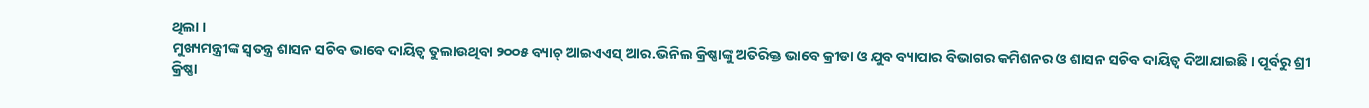ଥିଲା ।
ମୁଖ୍ୟମନ୍ତ୍ରୀଙ୍କ ସ୍ୱତନ୍ତ୍ର ଶାସନ ସଚିବ ଭାବେ ଦାୟିତ୍ୱ ତୁଲାଉଥିବା ୨୦୦୫ ବ୍ୟାଚ୍ ଆଇଏଏସ୍ ଆର.ଭିନିଲ କ୍ରିଷ୍ଣାଙ୍କୁ ଅତିରିକ୍ତ ଭାବେ କ୍ରୀଡା ଓ ଯୁବ ବ୍ୟାପାର ବିଭାଗର କମିଶନର ଓ ଶାସନ ସଚିବ ଦାୟିତ୍ୱ ଦିଆଯାଇଛି । ପୂର୍ବରୁ ଶ୍ରୀ କ୍ରିଷ୍ଣା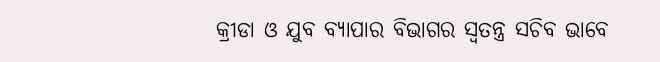କ୍ରୀଡା ଓ ଯୁବ ବ୍ୟାପାର ବିଭାଗର ସ୍ୱତନ୍ତ୍ର ସଚିବ ଭାବେ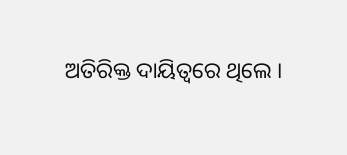ଅତିରିକ୍ତ ଦାୟିତ୍ୱରେ ଥିଲେ ।